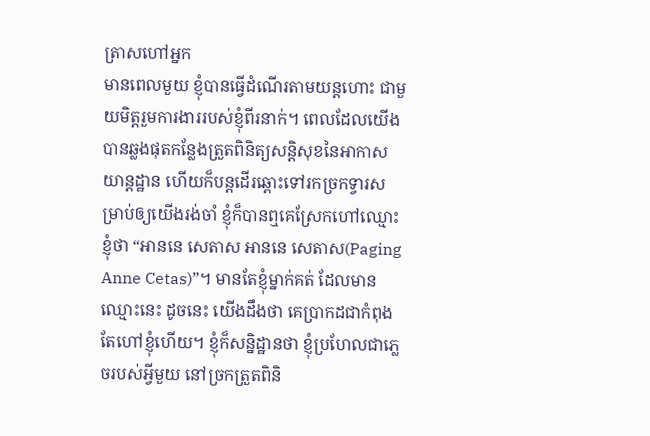ត្រាសហៅអ្នក
មានពេលមួយ ខ្ញុំបានធ្វើដំណើរតាមយន្តហោះ ជាមួយមិត្តរួមការងាររបស់ខ្ញុំពីរនាក់។ ពេលដែលយើងបានឆ្លងផុតកន្លែងត្រួតពិនិត្យសន្តិសុខនៃអាកាសយាន្តដ្ឋាន ហើយក៏បន្តដើរឆ្ពោះទៅរកច្រកទ្វារសម្រាប់ឲ្យយើងរង់ចាំ ខ្ញុំក៏បានឮគេស្រែកហៅឈ្មោះខ្ញុំថា “អាននេ សេតាស អាននេ សេតាស(Paging Anne Cetas)”។ មានតែខ្ញុំម្នាក់គត់ ដែលមានឈ្មោះនេះ ដូចនេះ យើងដឹងថា គេប្រាកដជាកំពុងតែហៅខ្ញុំហើយ។ ខ្ញុំក៏សន្និដ្ឋានថា ខ្ញុំប្រហែលជាភ្លេចរបស់អ្វីមួយ នៅច្រកត្រួតពិនិ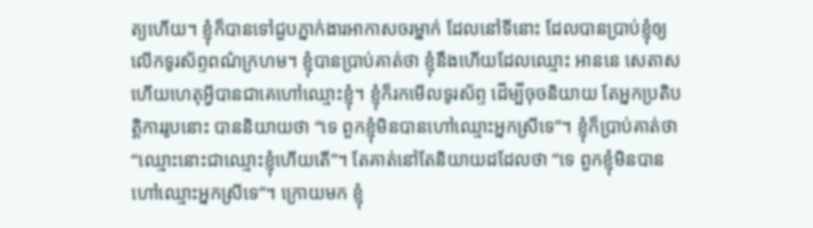ត្យហើយ។ ខ្ញុំក៏បានទៅជួបភ្នាក់ងារអាកាសចរម្នាក់ ដែលនៅទីនោះ ដែលបានប្រាប់ខ្ញុំឲ្យលើកទូរស័ព្ទពណ៌ក្រហម។ ខ្ញុំបានប្រាប់គាត់ថា ខ្ញុំនឹងហើយដែលឈ្មោះ អាននេ សេតាស ហើយហេតុអ្វីបានជាគេហៅឈ្មោះខ្ញុំ។ ខ្ញុំក៏រកមើលទូរស័ព្ទ ដើម្បីចុចនិយាយ តែអ្នកប្រតិបត្តិការរូបនោះ បាននិយាយថា “ទេ ពួកខ្ញុំមិនបានហៅឈ្មោះអ្នកស្រីទេ”។ ខ្ញុំក៏ប្រាប់គាត់ថា “ឈ្មោះនោះជាឈ្មោះខ្ញុំហើយតើ”។ តែគាត់នៅតែនិយាយដដែលថា “ទេ ពួកខ្ញុំមិនបានហៅឈ្មោះអ្នកស្រីទេ”។ ក្រោយមក ខ្ញុំ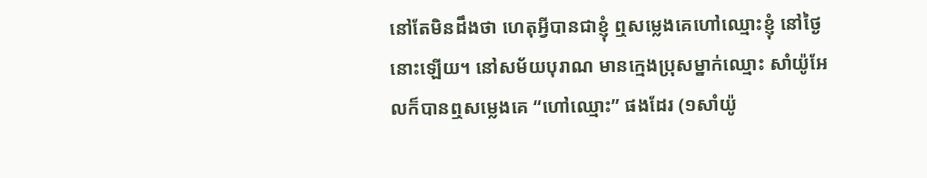នៅតែមិនដឹងថា ហេតុអ្វីបានជាខ្ញុំ ឮសម្លេងគេហៅឈ្មោះខ្ញុំ នៅថ្ងៃនោះឡើយ។ នៅសម័យបុរាណ មានក្មេងប្រុសម្នាក់ឈ្មោះ សាំយ៉ូអែលក៏បានឮសម្លេងគេ “ហៅឈ្មោះ” ផងដែរ (១សាំយ៉ូ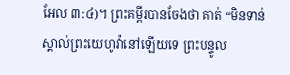អែល ៣:៤)។ ព្រះគម្ពីរបានចែងថា គាត់ “មិនទាន់ស្គាល់ព្រះយេហូវ៉ានៅឡើយទេ ព្រះបន្ទូល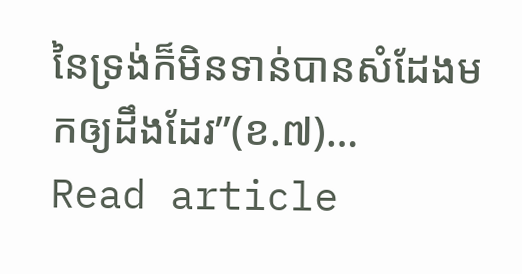នៃទ្រង់ក៏មិនទាន់បានសំដែងមកឲ្យដឹងដែរ”(ខ.៧)…
Read article